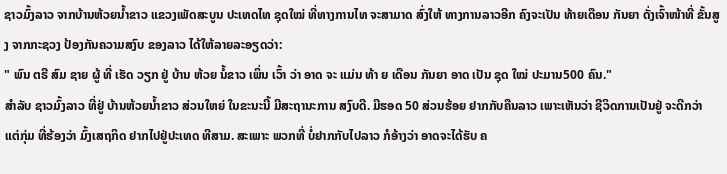ຊາວມົ້ງລາວ ຈາກບ້ານຫ້ວຍນໍ້າຂາວ ແຂວງເພັດສະບູນ ປະເທດໄທ ຊຸດໃໝ່ ທີ່ທາງການໄທ ຈະສາມາດ ສົ່ງໃຫ້ ທາງການລາວອີກ ຄົງຈະເປັນ ທ້າຍເດືອນ ກັນຍາ ດັ່ງເຈົ້າໜ້າທີ່ ຂັ້ນສູງ ຈາກກະຊວງ ປ້ອງກັນຄວາມສງົບ ຂອງລາວ ໄດ້ໃຫ້ລາຍລະອຽດວ່າ:
" ພົນ ຕຣີ ສົມ ຊາຍ ຜູ້ ທີ່ ເຮັດ ວຽກ ຢູ່ ບ້ານ ຫ້ວຍ ນໍ້ຂາວ ເພິ່ນ ເວົ້າ ວ່າ ອາດ ຈະ ແມ່ນ ທ້າ ຍ ເດືອນ ກັນຍາ ອາດ ເປັນ ຊຸດ ໃໝ່ ປະມານ500 ຄົນ."
ສໍາລັບ ຊາວມົ້ງລາວ ທີ່ຢູ່ ບ້ານຫ້ວຍນໍ້າຂາວ ສ່ວນໃຫຍ່ ໃນຂະນະນີ້ ມີສະຖານະການ ສງົບດີ. ມີຮອດ 50 ສ່ວນຮ້ອຍ ຢາກກັບຄືນລາວ ເພາະເຫັນວ່າ ຊີວິດການເປັນຢູ່ ຈະດີກວ່າ ແຕ່ກຸ່ມ ທີ່ຮ້ອງວ່າ ມົ້ງເສຖກິດ ຢາກໄປຢູ່ປະເທດ ທີສາມ. ສະເພາະ ພວກທີ່ ບໍ່ຢາກກັບໄປລາວ ກໍອ້າງວ່າ ອາດຈະໄດ້ຮັບ ຄ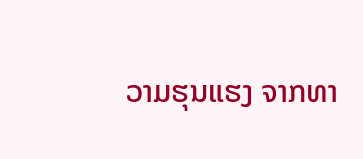ວາມຮຸນແຮງ ຈາກທາ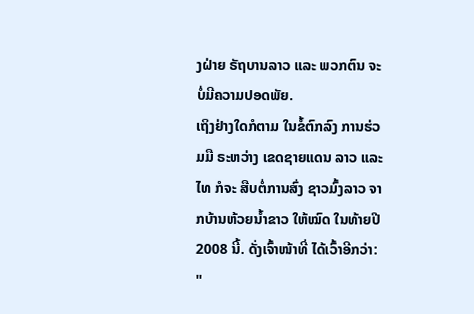ງຝ່າຍ ຣັຖບານລາວ ແລະ ພວກຕົນ ຈະບໍ່ມີຄວາມປອດພັຍ.
ເຖິງຢ່າງໃດກໍຕາມ ໃນຂໍ້ຕົກລົງ ການຮ່ວມມື ຣະຫວ່າງ ເຂດຊາຍແດນ ລາວ ແລະ ໄທ ກໍຈະ ສືບຕໍ່ການສົ່ງ ຊາວມົ້ງລາວ ຈາກບ້ານຫ້ວຍນໍ້າຂາວ ໃຫ້ໝົດ ໃນທ້າຍປີ 2008 ນີ້. ດັ່ງເຈົ້າໜ້າທີ່ ໄດ້ເວົ້າອີກວ່າ:
"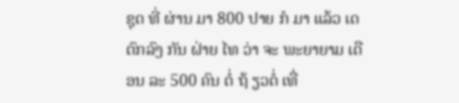ຊຸດ ທີ່ ຜ່ານ ມາ 800 ປາຍ ກໍ ມາ ແລ້ວ ເດ ຕົກລົງ ກັນ ຝ່າຍ ໄທ ວ່າ ຈະ ພະຍາຍາມ ເດືອນ ລະ 500 ຄົນ ຕໍ່ ຖ້ ຽວຕໍ່ ເທື່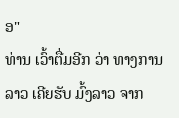ອ"
ທ່ານ ເວົ້າຕື່ມອີກ ວ່າ ທາງການລາວ ເຄີຍຮັບ ມົ້ງລາວ ຈາກ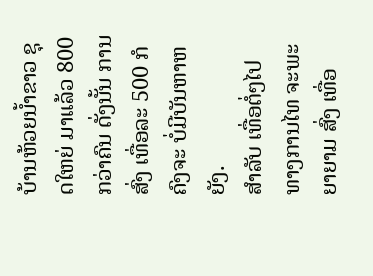ບ້ານຫ້ວຍນໍ້າຂາວ ຊຸດໃຫຍ່ ມາແລ້ວ 800 ກວ່າຄົນ ດັ່ງນັ້ນ ການສົ່ງ ເທື່ອລະ 500 ກໍຄົງຈະ ບໍ່ມີບັນຫາຫຍັງ.
ສໍາລັບ ເທື່ອຕໍ່ໆໄປ ທາງການໄທ ຈະພະຍາຍາມ ສົ່ງ ເທື່ອ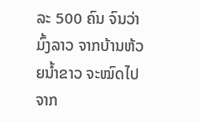ລະ 500 ຄົນ ຈົນວ່າ ມົ້ງລາວ ຈາກບ້ານຫ້ວຍນໍ້າຂາວ ຈະໝົດໄປ ຈາກ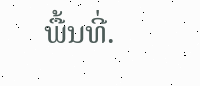ພື້ນທີ່.